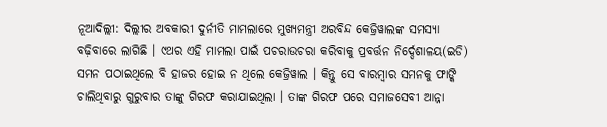ନୂଆଦିଲ୍ଲୀ: ଦିଲ୍ଲୀର ଅବକାରୀ ଦୁର୍ନୀତି ମାମଲାରେ ମୁଖ୍ୟମନ୍ତ୍ରୀ ଅରବିନ୍ଦ କେଜ୍ରିୱାଲଙ୍କ ସମସ୍ୟା ବଢ଼ିବାରେ ଲାଗିଛି । ୯ଥର ଏହି ମାମଲା ପାଇଁ ପଚରାଉଚରା କରିବାକୁ ପ୍ରବର୍ତ୍ତନ ନିର୍ଦ୍ଦେଶାଳୟ(ଇଡି) ସମନ ପଠାଇଥିଲେ ବି ହାଜର ହୋଇ ନ ଥିଲେ କେଜ୍ରିୱାଲ । କିନ୍ତୁ ସେ ବାରମ୍ବାର ସମନକୁ ଫାଙ୍କି ଚାଲିଥିବାରୁ ଗୁରୁବାର ତାଙ୍କୁ ଗିରଫ କରାଯାଇଥିଲା । ତାଙ୍କ ଗିରଫ ପରେ ସମାଜସେବୀ ଆନ୍ନା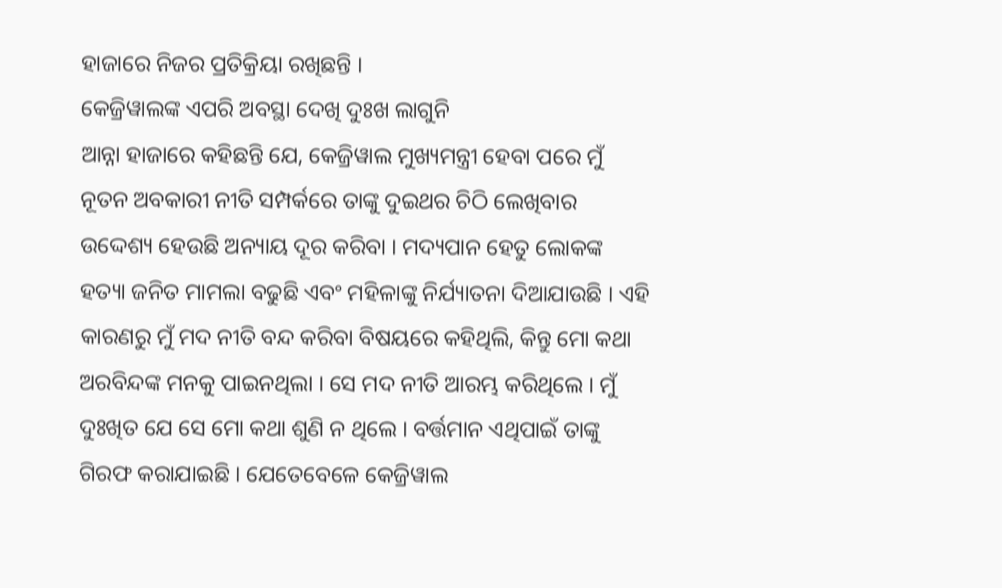ହାଜାରେ ନିଜର ପ୍ରତିକ୍ରିୟା ରଖିଛନ୍ତି ।
କେଜ୍ରିୱାଲଙ୍କ ଏପରି ଅବସ୍ଥା ଦେଖି ଦୁଃଖ ଲାଗୁନି
ଆନ୍ନା ହାଜାରେ କହିଛନ୍ତି ଯେ, କେଜ୍ରିୱାଲ ମୁଖ୍ୟମନ୍ତ୍ରୀ ହେବା ପରେ ମୁଁ ନୂତନ ଅବକାରୀ ନୀତି ସମ୍ପର୍କରେ ତାଙ୍କୁ ଦୁଇଥର ଚିଠି ଲେଖିବାର ଉଦ୍ଦେଶ୍ୟ ହେଉଛି ଅନ୍ୟାୟ ଦୂର କରିବା । ମଦ୍ୟପାନ ହେତୁ ଲୋକଙ୍କ ହତ୍ୟା ଜନିତ ମାମଲା ବଢୁଛି ଏବଂ ମହିଳାଙ୍କୁ ନିର୍ଯ୍ୟାତନା ଦିଆଯାଉଛି । ଏହି କାରଣରୁ ମୁଁ ମଦ ନୀତି ବନ୍ଦ କରିବା ବିଷୟରେ କହିଥିଲି, କିନ୍ତୁ ମୋ କଥା ଅରବିନ୍ଦଙ୍କ ମନକୁ ପାଇନଥିଲା । ସେ ମଦ ନୀତି ଆରମ୍ଭ କରିଥିଲେ । ମୁଁ ଦୁଃଖିତ ଯେ ସେ ମୋ କଥା ଶୁଣି ନ ଥିଲେ । ବର୍ତ୍ତମାନ ଏଥିପାଇଁ ତାଙ୍କୁ ଗିରଫ କରାଯାଇଛି । ଯେତେବେଳେ କେଜ୍ରିୱାଲ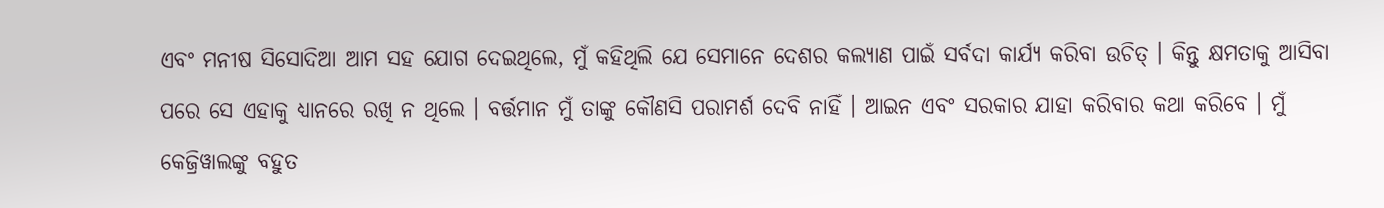ଏବଂ ମନୀଷ ସିସୋଦିଆ ଆମ ସହ ଯୋଗ ଦେଇଥିଲେ, ମୁଁ କହିଥିଲି ଯେ ସେମାନେ ଦେଶର କଲ୍ୟାଣ ପାଇଁ ସର୍ବଦା କାର୍ଯ୍ୟ କରିବା ଉଚିତ୍ । କିନ୍ତୁ କ୍ଷମତାକୁ ଆସିବା ପରେ ସେ ଏହାକୁ ଧ୍ୟାନରେ ରଖି ନ ଥିଲେ । ବର୍ତ୍ତମାନ ମୁଁ ତାଙ୍କୁ କୌଣସି ପରାମର୍ଶ ଦେବି ନାହିଁ । ଆଇନ ଏବଂ ସରକାର ଯାହା କରିବାର କଥା କରିବେ । ମୁଁ କେଜ୍ରିୱାଲଙ୍କୁ ବହୁତ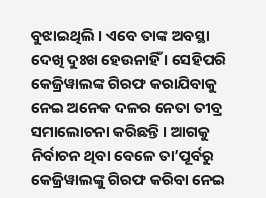ବୁଝାଇଥିଲି । ଏବେ ତାଙ୍କ ଅବସ୍ଥା ଦେଖି ଦୁଃଖ ହେଉନାହିଁ । ସେହିପରି କେଜ୍ରିୱାଲଙ୍କ ଗିରଫ କରାଯିବାକୁ ନେଇ ଅନେକ ଦଳର ନେତା ତୀବ୍ର ସମାଲୋଚନା କରିଛନ୍ତି । ଆଗକୁ ନିର୍ବାଚନ ଥିବା ବେଳେ ତା’ପୂର୍ବରୁ କେଜ୍ରିୱାଲଙ୍କୁ ଗିରଫ କରିବା ନେଇ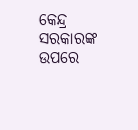କେନ୍ଦ୍ର ସରକାରଙ୍କ ଉପରେ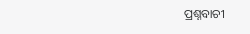ପ୍ରଶ୍ନବାଚୀ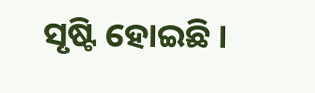ସୃଷ୍ଟି ହୋଇଛି ।